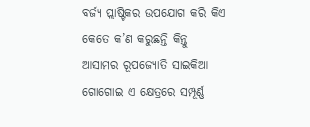ବର୍ଜ୍ୟ ପ୍ଲାଷ୍ଟିକର ଉପଯୋଗ କରି କିଏ କେତେ କ’ଣ କରୁଛନ୍ତି କିନ୍ତୁ ଆସାମର ରୂପଜ୍ୟୋତି ସାଇକିଆ ଗୋଗୋଇ ଏ କ୍ଷେତ୍ରରେ ସମ୍ପୂର୍ଣ୍ଣ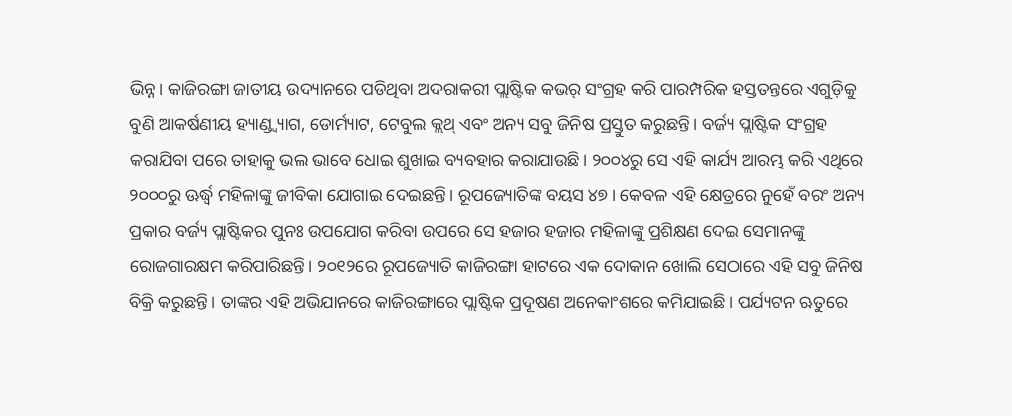ଭିନ୍ନ। କାଜିରଙ୍ଗା ଜାତୀୟ ଉଦ୍ୟାନରେ ପଡିଥିବା ଅଦରାକରୀ ପ୍ଲାଷ୍ଟିକ କଭର୍ ସଂଗ୍ରହ କରି ପାରମ୍ପରିକ ହସ୍ତତନ୍ତରେ ଏଗୁଡ଼ିକୁ ବୁଣି ଆକର୍ଷଣୀୟ ହ୍ୟାଣ୍ଡ୍ବ୍ୟାଗ, ଡୋର୍ମ୍ୟାଟ, ଟେବୁଲ କ୍ଲଥ୍ ଏବଂ ଅନ୍ୟ ସବୁ ଜିନିଷ ପ୍ରସ୍ତୁତ କରୁଛନ୍ତି। ବର୍ଜ୍ୟ ପ୍ଲାଷ୍ଟିକ ସଂଗ୍ରହ କରାଯିବା ପରେ ତାହାକୁ ଭଲ ଭାବେ ଧୋଇ ଶୁଖାଇ ବ୍ୟବହାର କରାଯାଉଛି। ୨୦୦୪ରୁ ସେ ଏହି କାର୍ଯ୍ୟ ଆରମ୍ଭ କରି ଏଥିରେ ୨୦୦୦ରୁ ଊର୍ଦ୍ଧ୍ୱ ମହିଳାଙ୍କୁ ଜୀବିକା ଯୋଗାଇ ଦେଇଛନ୍ତି। ରୂପଜ୍ୟୋତିଙ୍କ ବୟସ ୪୭। କେବଳ ଏହି କ୍ଷେତ୍ରରେ ନୁହେଁ ବରଂ ଅନ୍ୟ ପ୍ରକାର ବର୍ଜ୍ୟ ପ୍ଲାଷ୍ଟିକର ପୁନଃ ଉପଯୋଗ କରିବା ଉପରେ ସେ ହଜାର ହଜାର ମହିଳାଙ୍କୁ ପ୍ରଶିକ୍ଷଣ ଦେଇ ସେମାନଙ୍କୁ ରୋଜଗାରକ୍ଷମ କରିପାରିଛନ୍ତି। ୨୦୧୨ରେ ରୂପଜ୍ୟୋତି କାଜିରଙ୍ଗା ହାଟରେ ଏକ ଦୋକାନ ଖୋଲି ସେଠାରେ ଏହି ସବୁ ଜିନିଷ ବିକ୍ରି କରୁଛନ୍ତି। ତାଙ୍କର ଏହି ଅଭିଯାନରେ କାଜିରଙ୍ଗାରେ ପ୍ଲାଷ୍ଟିକ ପ୍ରଦୂଷଣ ଅନେକାଂଶରେ କମିଯାଇଛି। ପର୍ଯ୍ୟଟନ ଋତୁରେ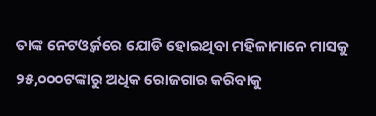ତାଙ୍କ ନେଟଓ୍ବର୍କରେ ଯୋଡି ହୋଇଥିବା ମହିଳାମାନେ ମାସକୁ ୨୫,୦୦୦ଟଙ୍କାରୁ ଅଧିକ ରୋଜଗାର କରିବାକୁ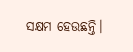ସକ୍ଷମ ହେଉଛନ୍ତି।